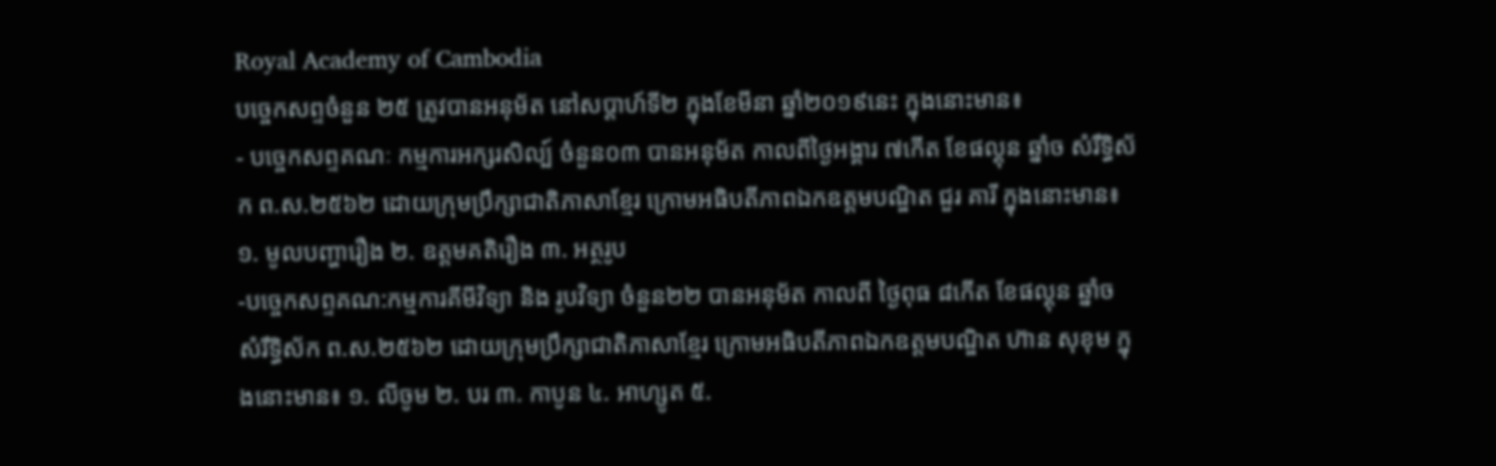Royal Academy of Cambodia
បច្ចេកសព្ទចំនួន ២៥ ត្រូវបានអនុម័ត នៅសប្តាហ៍ទី២ ក្នុងខែមីនា ឆ្នាំ២០១៩នេះ ក្នុងនោះមាន៖
- បច្ចេកសព្ទគណៈ កម្មការអក្សរសិល្ប៍ ចំនួន០៣ បានអនុម័ត កាលពីថ្ងៃអង្គារ ៧កើត ខែផល្គុន ឆ្នាំច សំរឹទ្ធិស័ក ព.ស.២៥៦២ ដោយក្រុមប្រឹក្សាជាតិភាសាខ្មែរ ក្រោមអធិបតីភាពឯកឧត្តមបណ្ឌិត ជួរ គារី ក្នុងនោះមាន៖ ១. មូលបញ្ហារឿង ២. ឧត្តមគតិរឿង ៣. អត្ថរូប
-បច្ចេកសព្ទគណ:កម្មការគីមីវិទ្យា និង រូបវិទ្យា ចំនួន២២ បានអនុម័ត កាលពី ថ្ងៃពុធ ៨កើត ខែផល្គុន ឆ្នាំច សំរឹទ្ធិស័ក ព.ស.២៥៦២ ដោយក្រុមប្រឹក្សាជាតិភាសាខ្មែរ ក្រោមអធិបតីភាពឯកឧត្តមបណ្ឌិត ហ៊ាន សុខុម ក្នុងនោះមាន៖ ១. លីចូម ២. បរ ៣. កាបូន ៤. អាហ្សូត ៥.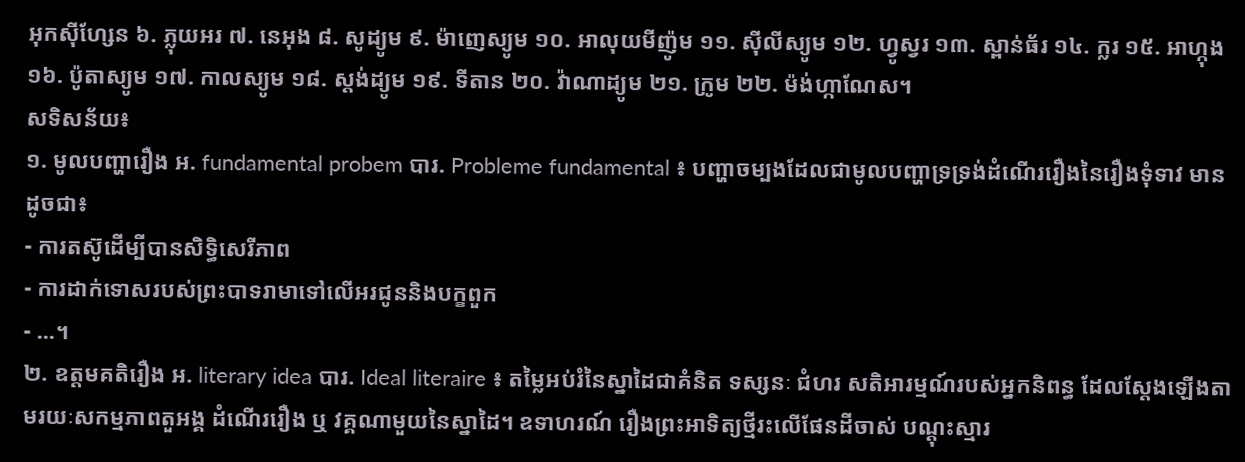អុកស៊ីហ្សែន ៦. ភ្លុយអរ ៧. នេអុង ៨. សូដ្យូម ៩. ម៉ាញេស្យូម ១០. អាលុយមីញ៉ូម ១១. ស៊ីលីស្យូម ១២. ហ្វូស្វរ ១៣. ស្ពាន់ធ័រ ១៤. ក្លរ ១៥. អាហ្កុង ១៦. ប៉ូតាស្យូម ១៧. កាលស្យូម ១៨. ស្តង់ដ្យូម ១៩. ទីតាន ២០. វ៉ាណាដ្យូម ២១. ក្រូម ២២. ម៉ង់ហ្កាណែស។
សទិសន័យ៖
១. មូលបញ្ហារឿង អ. fundamental probem បារ. Probleme fundamental ៖ បញ្ហាចម្បងដែលជាមូលបញ្ហាទ្រទ្រង់ដំណើររឿងនៃរឿងទុំទាវ មានដូចជា៖
- ការតស៊ូដើម្បីបានសិទ្ធិសេរីភាព
- ការដាក់ទោសរបស់ព្រះបាទរាមាទៅលើអរជូននិងបក្ខពួក
- ...។
២. ឧត្តមគតិរឿង អ. literary idea បារ. Ideal literaire ៖ តម្លៃអប់រំនៃស្នាដៃជាគំនិត ទស្សនៈ ជំហរ សតិអារម្មណ៍របស់អ្នកនិពន្ធ ដែលស្តែងឡើងតាមរយៈសកម្មភាពតួអង្គ ដំណើររឿង ឬ វគ្គណាមួយនៃស្នាដៃ។ ឧទាហរណ៍ រឿងព្រះអាទិត្យថ្មីរះលើផែនដីចាស់ បណ្តុះស្មារ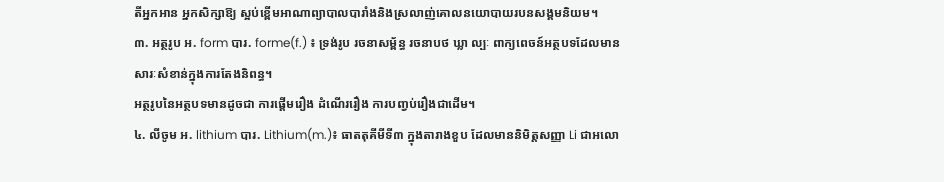តីអ្នកអាន អ្នកសិក្សាឱ្យ ស្អប់ខ្ពើមអាណាព្យាបាលបារាំងនិងស្រលាញ់គោលនយោបាយរបនសង្គមនិយម។
៣. អត្ថរូប អ. form បារ. forme(f.) ៖ ទ្រង់រូប រចនាសម្ព័ន្ធ រចនាបថ ឃ្លា ល្បៈ ពាក្យពេចន៍អត្ថបទដែលមានសារៈសំខាន់ក្នុងការតែងនិពន្ធ។
អត្ថរូបនៃអត្ថបទមានដូចជា ការផ្តើមរឿង ដំណើររឿង ការបញ្វប់រឿងជាដើម។
៤. លីចូម អ. lithium បារ. Lithium(m.)៖ ធាតតុគីមីទី៣ ក្នុងតារាងខួប ដែលមាននិមិត្តសញ្ញា Li ជាអលោ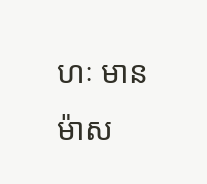ហៈ មានម៉ាស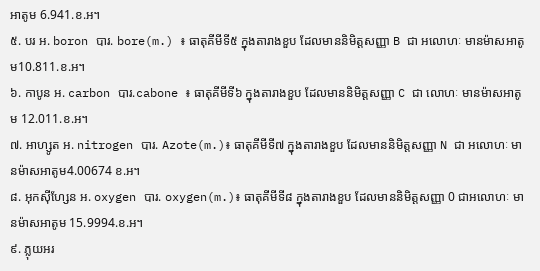អាតូម 6.941.ខ.អ។
៥. បរ អ. boron បារ. bore(m.) ៖ ធាតុគីមីទី៥ ក្នុងតារាងខួប ដែលមាននិមិត្តសញ្ញា B ជា អលោហៈ មានម៉ាសអាតូម10.811.ខ.អ។
៦. កាបូន អ. carbon បារ.cabone ៖ ធាតុគីមីទី៦ ក្នុងតារាងខួប ដែលមាននិមិត្តសញ្ញា C ជា លោហៈ មានម៉ាសអាតូម 12.011.ខ.អ។
៧. អាហ្សូត អ. nitrogen បារ. Azote(m.)៖ ធាតុគីមីទី៧ ក្នុងតារាងខួប ដែលមាននិមិត្តសញ្ញា N ជា អលោហៈ មានម៉ាសអាតូម4.00674 ខ.អ។
៨. អុកស៊ីហ្សែន អ. oxygen បារ. oxygen(m.)៖ ធាតុគីមីទី៨ ក្នុងតារាងខួប ដែលមាននិមិត្តសញ្ញា 0 ជាអលោហៈ មានម៉ាសអាតូម 15.9994.ខ.អ។
៩. ភ្លុយអរ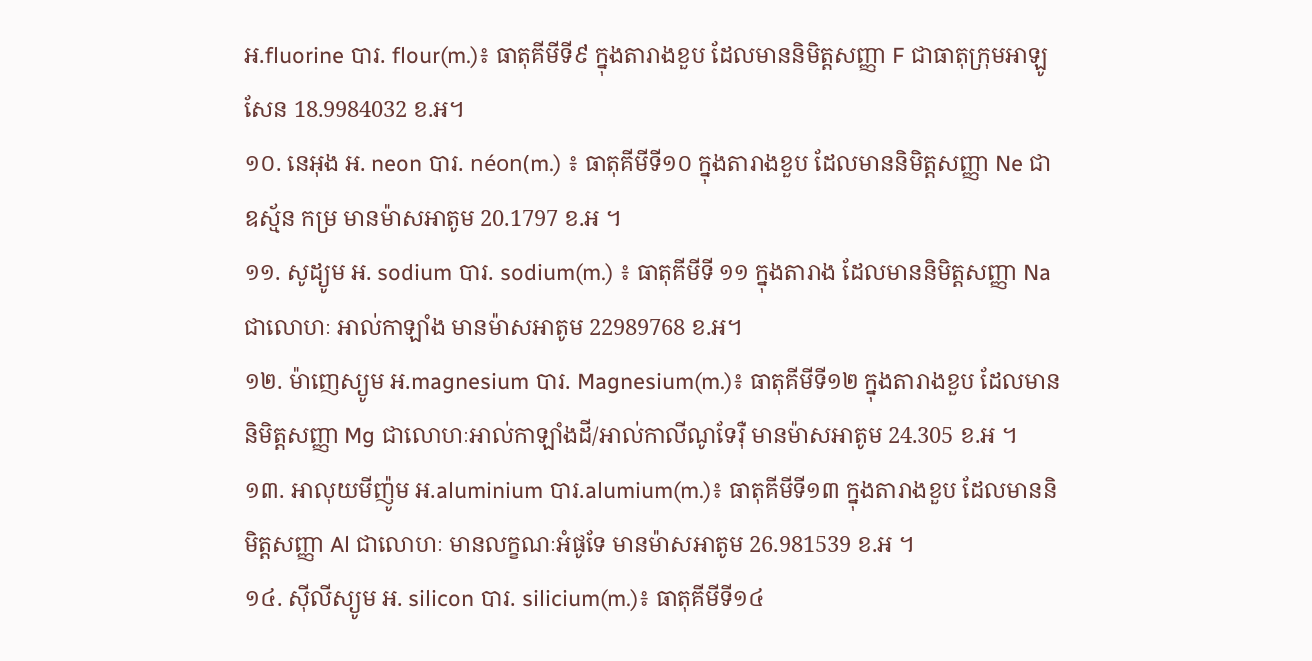អ.fluorine បារ. flour(m.)៖ ធាតុគីមីទី៩ ក្នុងតារាងខួប ដែលមាននិមិត្តសញ្ញា F ជាធាតុក្រុមអាឡូសែន 18.9984032 ខ.អ។
១០. នេអុង អ. neon បារ. néon(m.) ៖ ធាតុគីមីទី១០ ក្នុងតារាងខួប ដែលមាននិមិត្តសញ្ញា Ne ជាឧស្ម័ន កម្រ មានម៉ាសអាតូម 20.1797 ខ.អ ។
១១. សូដ្យូម អ. sodium បារ. sodium(m.) ៖ ធាតុគីមីទី ១១ ក្នុងតារាង ដែលមាននិមិត្តសញ្ញា Na ជាលោហៈ អាល់កាឡាំង មានម៉ាសអាតូម 22989768 ខ.អ។
១២. ម៉ាញេស្យូម អ.magnesium បារ. Magnesium(m.)៖ ធាតុគីមីទី១២ ក្នុងតារាងខួប ដែលមាននិមិត្តសញ្ញា Mg ជាលោហៈអាល់កាឡាំងដី/អាល់កាលីណូទែរ៉ឺ មានម៉ាសអាតូម 24.305 ខ.អ ។
១៣. អាលុយមីញ៉ូម អ.aluminium បារ.alumium(m.)៖ ធាតុគីមីទី១៣ ក្នុងតារាងខួប ដែលមាននិមិត្តសញ្ញា Al ជាលោហៈ មានលក្ខណៈអំផូទែ មានម៉ាសអាតូម 26.981539 ខ.អ ។
១៤. ស៊ីលីស្យូម អ. silicon បារ. silicium(m.)៖ ធាតុគីមីទី១៤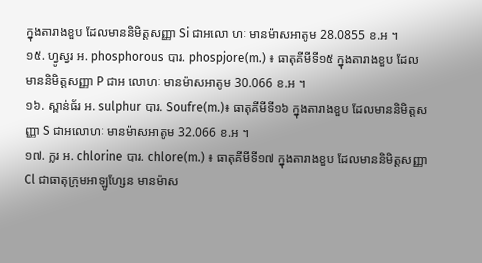ក្នុងតារាងខួប ដែលមាននិមិត្តសញ្ញា Si ជាអលោ ហៈ មានម៉ាសអាតូម 28.0855 ខ.អ ។
១៥. ហ្វូស្វរ អ. phosphorous បារ. phospjore(m.) ៖ ធាតុគីមីទី១៥ ក្នុងតារាងខួប ដែលមាននិមិត្តសញ្ញា P ជាអ លោហៈ មានម៉ាសអាតូម 30.066 ខ.អ ។
១៦. ស្ពាន់ធ័រ អ. sulphur បារ. Soufre(m.)៖ ធាតុគីមីទី១៦ ក្នុងតារាងខួប ដែលមាននិមិត្តសញ្ញា S ជាអលោហៈ មានម៉ាសអាតូម 32.066 ខ.អ ។
១៧. ក្លរ អ. chlorine បារ. chlore(m.) ៖ ធាតុគីមីទី១៧ ក្នុងតារាងខួប ដែលមាននិមិត្តសញ្ញា Cl ជាធាតុក្រុមអាឡូហ្សែន មានម៉ាស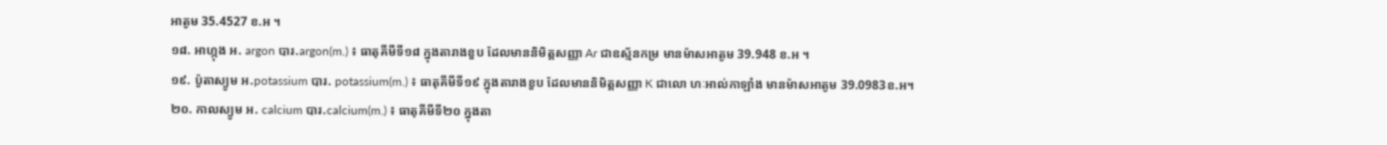អាតូម 35.4527 ខ.អ ។
១៨. អាហ្កុង អ. argon បារ.argon(m.) ៖ ធាតុគីមីទី១៨ ក្នុងតារាងខួប ដែលមាននិមិត្តសញ្ញា Ar ជាឧស្ម័នកម្រ មានម៉ាសអាតូម 39.948 ខ.អ ។
១៩. ប៉ូតាស្យូម អ.potassium បារ. potassium(m.) ៖ ធាតុគីមីទី១៩ ក្នុងតារាងខួប ដែលមាននិមិត្តសញ្ញា K ជាលោ ហៈអាល់កាឡាំង មានម៉ាសអាតូម 39.0983ខ.អ។
២០. កាលស្យូម អ. calcium បារ.calcium(m.) ៖ ធាតុគីមីទី២០ ក្នុងតា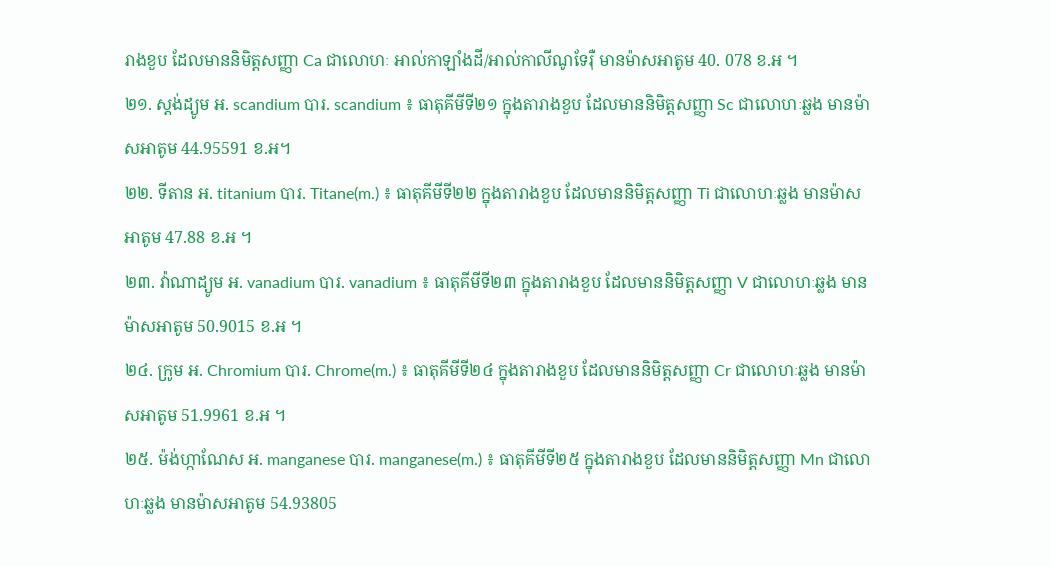រាងខួប ដែលមាននិមិត្តសញ្ញា Ca ជាលោហៈ អាល់កាឡាំងដី/អាល់កាលីណូទែរ៉ឺ មានម៉ាសអាតូម 40. 078 ខ.អ ។
២១. ស្តង់ដ្យូម អ. scandium បារ. scandium ៖ ធាតុគីមីទី២១ ក្នុងតារាងខួប ដែលមាននិមិត្តសញ្ញា Sc ជាលោហៈឆ្លង មានម៉ាសអាតូម 44.95591 ខ.អ។
២២. ទីតាន អ. titanium បារ. Titane(m.) ៖ ធាតុគីមីទី២២ ក្នុងតារាងខួប ដែលមាននិមិត្តសញ្ញា Ti ជាលោហៈឆ្លង មានម៉ាសអាតូម 47.88 ខ.អ ។
២៣. វ៉ាណាដ្យូម អ. vanadium បារ. vanadium ៖ ធាតុគីមីទី២៣ ក្នុងតារាងខួប ដែលមាននិមិត្តសញ្ញា V ជាលោហៈឆ្លង មានម៉ាសអាតូម 50.9015 ខ.អ ។
២៤. ក្រូម អ. Chromium បារ. Chrome(m.) ៖ ធាតុគីមីទី២៤ ក្នុងតារាងខួប ដែលមាននិមិត្តសញ្ញា Cr ជាលោហៈឆ្លង មានម៉ាសអាតូម 51.9961 ខ.អ ។
២៥. ម៉ង់ហ្កាណែស អ. manganese បារ. manganese(m.) ៖ ធាតុគីមីទី២៥ ក្នុងតារាងខួប ដែលមាននិមិត្តសញ្ញា Mn ជាលោហៈឆ្លង មានម៉ាសអាតូម 54.93805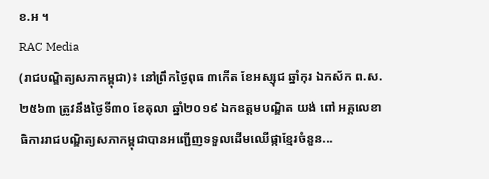ខ.អ ។
RAC Media
(រាជបណ្ឌិត្យសភាកម្ពុជា)៖ នៅព្រឹកថ្ងៃពុធ ៣កើត ខែអស្សុជ ឆ្នាំកុរ ឯកស័ក ព.ស. ២៥៦៣ ត្រូវនឹងថ្ងៃទី៣០ ខែតុលា ឆ្នាំ២០១៩ ឯកឧត្តមបណ្ឌិត យង់ ពៅ អគ្គលេខាធិការរាជបណ្ឌិត្យសភាកម្ពុជាបានអញ្ជើញទទួលដើមឈើផ្កាខ្មែរចំនួន...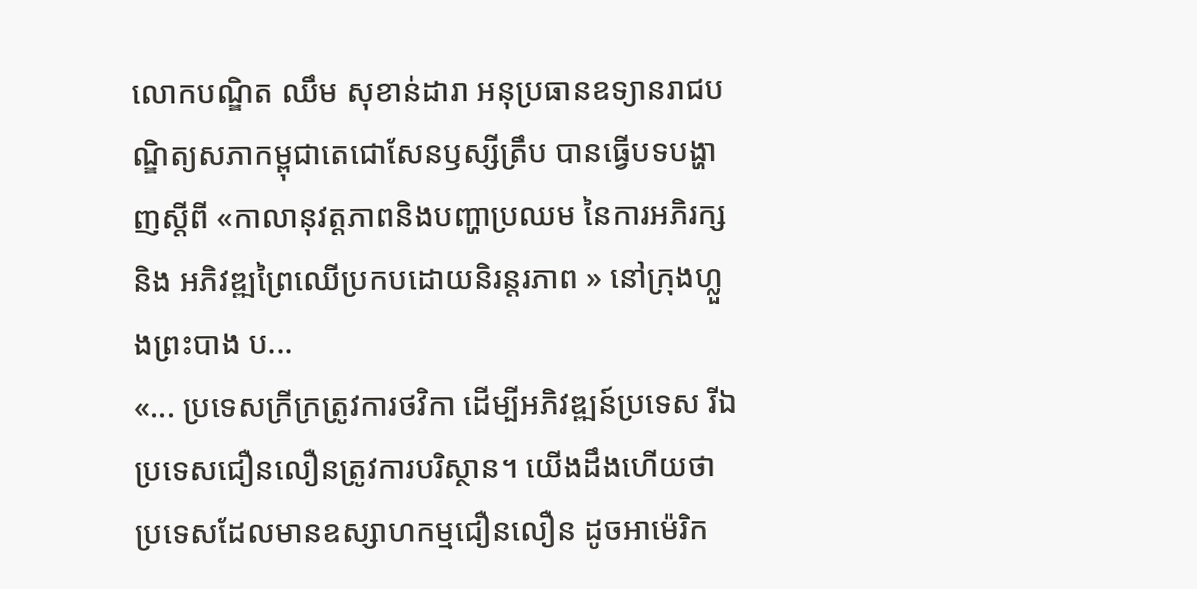លោកបណ្ឌិត ឈឹម សុខាន់ដារា អនុប្រធានឧទ្យានរាជបណ្ឌិត្យសភាកម្ពុជាតេជោសែនឫស្សីត្រឹប បានធ្វើបទបង្ហាញស្តីពី «កាលានុវត្តភាពនិងបញ្ហាប្រឈម នៃការអភិរក្សនិង អភិវឌ្ឍព្រៃឈើប្រកបដោយនិរន្តរភាព » នៅក្រុងហ្លួងព្រះបាង ប...
«... ប្រទេសក្រីក្រត្រូវការថវិកា ដើម្បីអភិវឌ្ឍន៍ប្រទេស រីឯប្រទេសជឿនលឿនត្រូវការបរិស្ថាន។ យើងដឹងហើយថា ប្រទេសដែលមានឧស្សាហកម្មជឿនលឿន ដូចអាម៉េរិក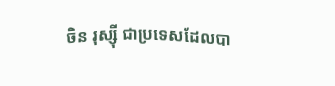ចិន រុស្ស៊ី ជាប្រទេសដែលបា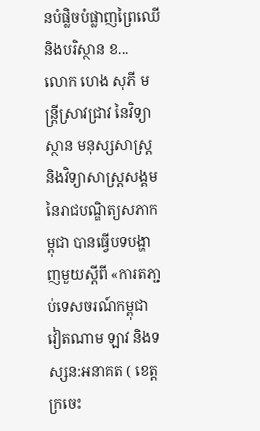នបំផ្លិចបំផ្លាញព្រៃឈើ និងបរិស្ថាន ខ...
លោក ហេង សុភី មន្រ្តីស្រាវជ្រាវ នៃវិទ្យាស្ថាន មនុស្សសាស្រ្ត និងវិទ្យាសាស្រ្តសង្គម នៃរាជបណ្ឌិត្យសភាកម្ពុជា បានធ្វើបទបង្ហាញមួយស្តីពី «ការតភា្ជប់ទេសចរណ៍កម្ពុជា វៀតណាម ឡាវ និងទស្សន:អនាគត ( ខេត្តក្រចេះ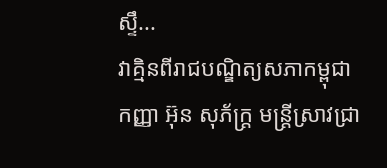ស្ទឹ...
វាគ្មិនពីរាជបណ្ឌិត្យសភាកម្ពុជា កញ្ញា អ៊ុន សុភ័ក្រ្ត មន្រ្តីស្រាវជ្រា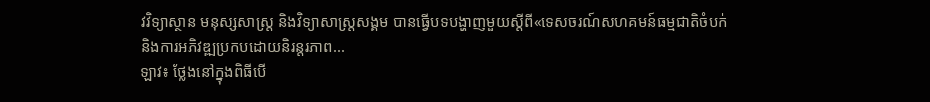វវិទ្យាស្ថាន មនុស្សសាស្រ្ត និងវិទ្យាសាស្រ្តសង្គម បានធ្វើបទបង្ហាញមួយស្តីពី«ទេសចរណ៍សហគមន៍ធម្មជាតិចំបក់ និងការអភិវឌ្ឍប្រកបដោយនិរន្តរភាព...
ឡាវ៖ ថ្លែងនៅក្នុងពិធីបើ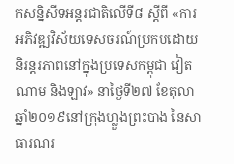កសន្និសីទអន្តរជាតិលើទី៨ ស្តីពី «ការអភិវឌ្ឍវិស័យទេសចរណ៍ប្រកបដោយនិរន្តរភាពនៅក្នុងប្រទេសកម្ពុជា វៀតណាម និងឡាវ» នាថ្ងៃទី២៧ ខែតុលា ឆ្នាំ២០១៩នៅក្រុងហ្លួងព្រះបាង នៃសាធារណរ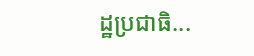ដ្ឋប្រជាធិ...